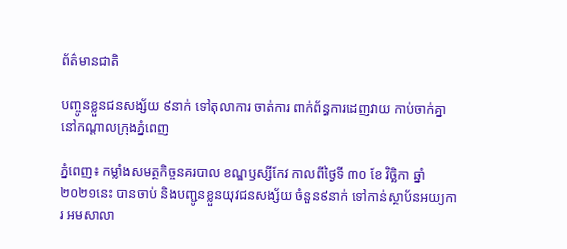ព័ត៌មានជាតិ

បញ្ចូនខ្លួនជនសង្ស័យ ៩នាក់ ទៅតុលាការ ចាត់ការ ពាក់ព័ន្ធការដេញវាយ កាប់ចាក់គ្នា នៅកណ្តាលក្រុងភ្នំពេញ

ភ្នំពេញ៖ កម្លាំងសមត្ថកិច្ចនគរបាល ខណ្ឌឫស្សីកែវ កាលពីថ្ងៃទី ៣០ ខែ វិច្ឆិកា ឆ្នាំ ២០២១នេះ បានចាប់ និងបញ្ជូនខ្លួនយុវជនសង្ស័យ ចំនួន៩នាក់ ទៅកាន់ស្ថាប័នអយ្យការ អមសាលា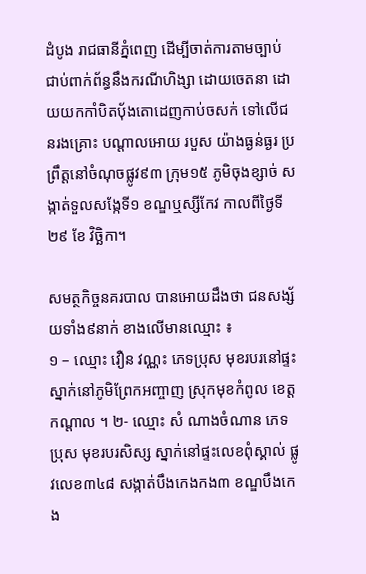ដំបូង រាជធានីភ្នំពេញ ដើម្បីចាត់ការតាមច្បាប់ ជាប់ពាក់ព័ន្ធនឹងករណីហិង្សា ដោយចេតនា ដោយយកកាំបិតប៉័ងតោដេញកាប់ចសក់ ទៅលើជនរងគ្រោះ បណ្តាលអោយ របួស យ៉ាងធ្ងន់ធ្ងរ ប្រព្រឹត្តនៅចំណុចផ្លូវ៩៣ ក្រុម១៥ ភូមិចុងខ្សាច់ សង្កាត់ទួលសង្កែទី១ ខណ្ឌឬស្សីកែវ កាលពីថ្ងៃទី ២៩ ខែ វិច្ឆិកា។

សមត្ថកិច្ចនគរបាល បានអោយដឹងថា ជនសង្ស័យទាំង៩នាក់ ខាងលើមានឈ្មោះ ៖
១ – ឈ្មោះ វឿន វណ្ណះ ភេទប្រុស មុខរបរនៅផ្ទះ ស្នាក់នៅភូមិព្រែកអញ្ចាញ ស្រុកមុខកំពូល ខេត្តកណ្តាល ។ ២- ឈ្មោះ សំ ណាងចំណាន ភេទប្រុស មុខរបរសិស្ស ស្នាក់នៅផ្ទះលេខពុំស្គាល់ ផ្លូវលេខ៣៤៨ សង្កាត់បឹងកេងកង៣ ខណ្ឌបឹងកេង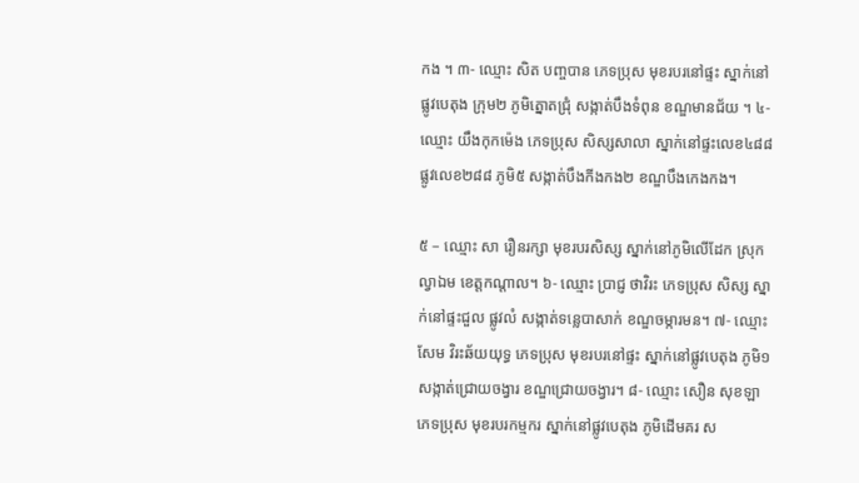កង ។ ៣- ឈ្មោះ សិត បញ្ចបាន ភេទប្រុស មុខរបរនៅផ្ទះ ស្នាក់នៅផ្លូវបេតុង ក្រុម២ ភូមិត្នោតជ្រុំ សង្កាត់បឹងទំពុន ខណ្ឌមានជ័យ ។ ៤- ឈ្មោះ យឹងកុកម៉េង ភេទប្រុស សិស្សសាលា ស្នាក់នៅផ្ទះលេខ៤៨៨ ផ្លូវលេខ២៨៨ ភូមិ៥ សង្កាត់បឹងកីងកង២ ខណ្ឌបឹងកេងកង។

៥ – ឈ្មោះ សា រឿនរក្សា មុខរបរសិស្ស ស្នាក់នៅភូមិលើដែក ស្រុកល្វាឯម ខេត្តកណ្តាល។ ៦- ឈ្មោះ ប្រាជ្ញ ថាវិរះ ភេទប្រុស សិស្ស ស្នាក់នៅផ្ទះជួល ផ្លូវលំ សង្កាត់ទន្លេបាសាក់ ខណ្ឌចម្ការមន។ ៧- ឈ្មោះ សែម វិរះឆ័យយុទ្ធ ភេទប្រុស មុខរបរនៅផ្ទះ ស្នាក់នៅផ្លូវបេតុង ភូមិ១ សង្កាត់ជ្រោយចង្វារ ខណ្ឌជ្រោយចង្វារ។ ៨- ឈ្មោះ សឿន សុខឡា ភេទប្រុស មុខរបរកម្មករ ស្នាក់នៅផ្លូវបេតុង ភូមិដើមគរ ស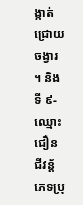ង្កាត់ជ្រោយចង្វារ ។ និង ទី ៩- ឈ្មោះ ជឿន ជីវន័្ត ភេទប្រុ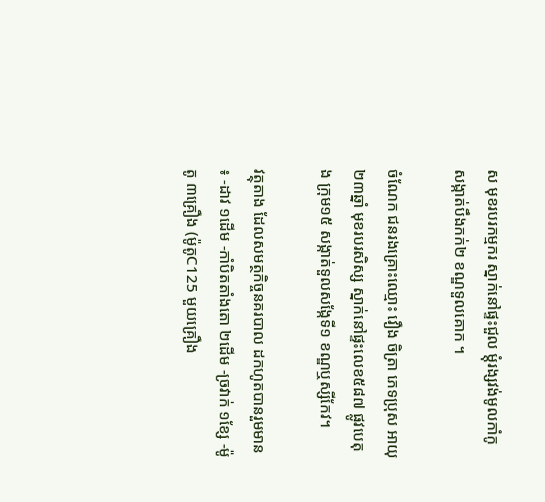ស មុខរបរកម្មករ ស្នាក់នៅផ្ទះជួល ម្តុំរង្សវង់មូលកាំកូ សង្កាត់បឹងកក់២ ខណ្ឌទួលគោក ។

ចំណែក ជនរងគ្រោះឈ្មោះ វឿង ចិត្រា ភេទប្រុស អាយុ ២៣ឆ្នាំ មុខរបរសិស្ស ស្នាក់នៅផ្ទះលេខ៥៨៧ ផ្លូវបេតុង ក្រុម១៥ សង្កាត់ទួលសង្កែទី១ ខណ្ឌឬស្សីកែវ។

វត្ថុតាង ដែលសមត្ថកិច្ចនគរបាល ដកហូតបានរួមមាន ៖ -ដាវ ១ដើម -កាំបិតតាំងតោ ២ដើម -ច្រវាក់ ១ខ្សែ -ម៉ូតូ ៣គ្រឿង (ម៉ូតូC125 មួយគ្រឿង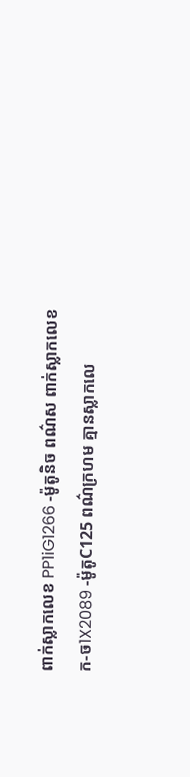ពាក់ស្លាកលេខ PP1iG1266 -ម៉ូតូនិច ពណ៌ស ពាក់ស្លាកលេខ ក-ច1X2089 -ម៉ូតូC125 ពណ៌ក្រហម គ្មានស្លាកលេ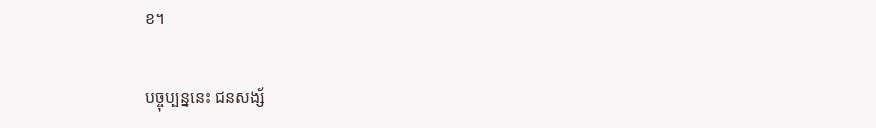ខ។

បច្ចុប្បន្ននេះ ជនសង្ស័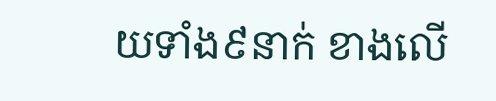យទាំង៩នាក់ ខាងលើ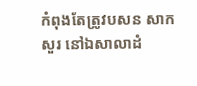កំពុងតែត្រូវបសន សាកសួរ នៅឯសាលាដំ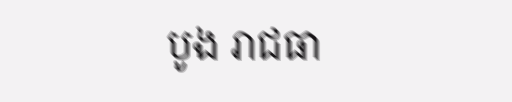បូង រាជធា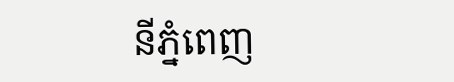នីភ្នំពេញ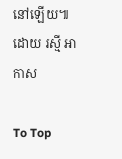នៅឡើយ៕ ដោយ រស្មី អាកាស

To Top